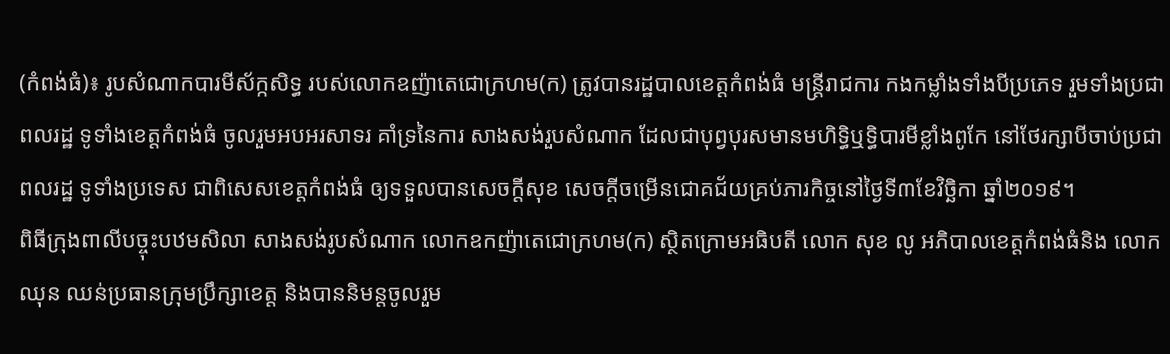(កំពង់ធំ)៖ រូបសំណាកបារមីស័ក្កសិទ្ធ របស់លោកឧញ៉ាតេជោក្រហម(ក) ត្រូវបានរដ្ឋបាលខេត្តកំពង់ធំ មន្រ្តីរាជការ កងកម្លាំងទាំងបីប្រភេទ រួមទាំងប្រជាពលរដ្ឋ ទូទាំងខេត្តកំពង់ធំ ចូលរួមអបអរសាទរ គាំទ្រនៃការ សាងសង់រួបសំណាក ដែលជាបុព្វបុរសមានមហិទ្ធិឬទ្ធិបារមីខ្លាំងពូកែ នៅថែរក្សាបីចាប់ប្រជាពលរដ្ឋ ទូទាំងប្រទេស ជាពិសេសខេត្តកំពង់ធំ ឲ្យទទួលបានសេចក្តីសុខ សេចក្តីចម្រើនជោគជ័យគ្រប់ភារកិច្ចនៅថ្ងៃទី៣ខែវិច្ឆិកា ឆ្នាំ២០១៩។
ពិធីក្រុងពាលីបច្ចុះបឋមសិលា សាងសង់រូបសំណាក លោកឧកញ៉ាតេជោក្រហម(ក) ស្ថិតក្រោមអធិបតី លោក សុខ លូ អភិបាលខេត្តកំពង់ធំនិង លោក ឈុន ឈន់ប្រធានក្រុមប្រឹក្សាខេត្ត និងបាននិមន្តចូលរួម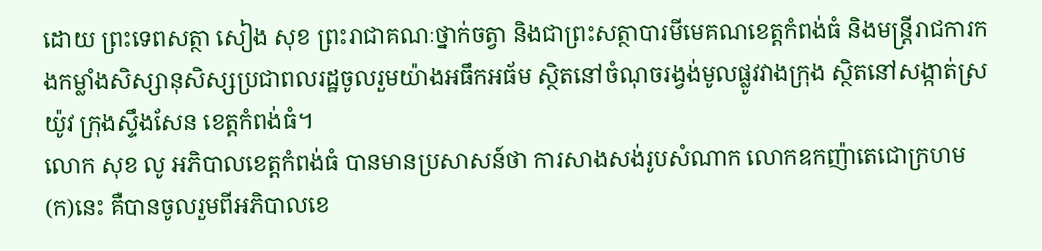ដោយ ព្រះទេពសត្ថា សៀង សុខ ព្រះរាជាគណៈថ្នាក់ចត្វា និងជាព្រះសត្ថាបារមីមេគណខេត្តកំពង់ធំ និងមន្រ្តីរាជការកងកម្លាំងសិស្សានុសិស្សប្រជាពលរដ្ឋចូលរួមយ៉ាងអធឹកអធ័ម ស្ថិតនៅចំណុចរង្វង់មូលផ្លូវវាងក្រុង ស្ថិតនៅសង្កាត់ស្រយ៉ូវ ក្រុងស្ទឹងសែន ខេត្តកំពង់ធំ។
លោក សុខ លូ អភិបាលខេត្តកំពង់ធំ បានមានប្រសាសន៍ថា ការសាងសង់រូបសំណាក លោកឧកញ៉ាតេជោក្រហម(ក)នេះ គឺបានចូលរួមពីអភិបាលខេ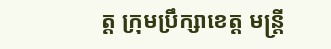ត្ត ក្រុមប្រឹក្សាខេត្ត មន្រ្តី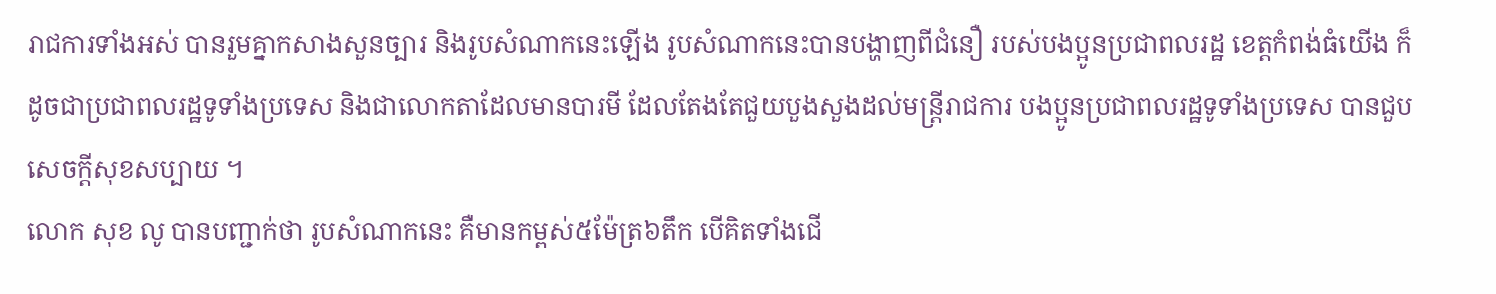រាជការទាំងអស់ បានរួមគ្នាកសាងសួនច្បារ និងរូបសំណាកនេះឡើង រូបសំណាកនេះបានបង្ហាញពីជំនឿ របស់បងប្អូនប្រជាពលរដ្ឋ ខេត្តកំពង់ធំយើង ក៏ដូចជាប្រជាពលរដ្ឋទូទាំងប្រទេស និងជាលោកតាដែលមានបារមី ដែលតែងតែជួយបួងសួងដល់មន្រ្តីរាជការ បងប្អូនប្រជាពលរដ្ឋទូទាំងប្រទេស បានជួបសេចក្តីសុខសប្បាយ ។
លោក សុខ លូ បានបញ្ជាក់ថា រូបសំណាកនេះ គឺមានកម្ពស់៥ម៉ែត្រ៦តឹក បើគិតទាំងជើ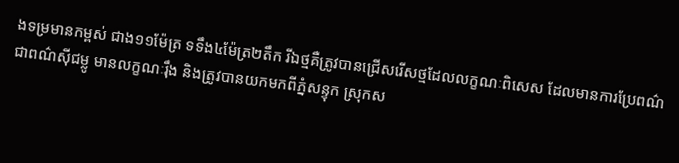ងទម្រមានកម្ពស់ ជាង១១ម៉ែត្រ ទទឹង៤ម៉ែត្រ២តឹក រីឯថ្មគឺត្រូវបានជ្រើសរើសថ្មដែលលក្ខណៈពិសេស ដែលមានការប្រែពណ៌ ជាពណ៌ស៊ីជម្លូ មានលក្ខណៈរ៉ឹង និងត្រូវបានយកមកពីភ្នំសន្ទុក ស្រុកស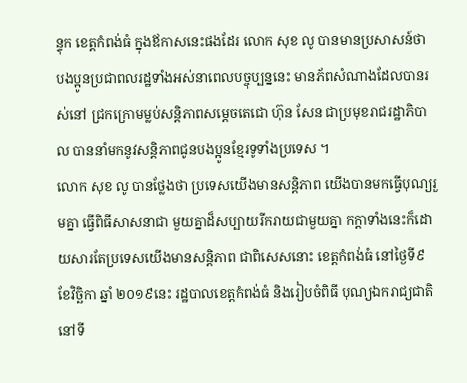ន្ទុក ខេត្តកំពង់ធំ ក្នុងឪកាសនេះផងដែរ លោក សុខ លូ បានមានប្រសាសន៍ថា បងប្អូនប្រជាពលរដ្ឋទាំងអស់នាពេលបច្ចុប្បន្ននេះ មានភ័ពសំណាងដែលបានរស់នៅ ជ្រកក្រោមម្លប់សន្តិភាពសម្តេចតេជោ ហ៊ុន សែន ជាប្រមុខរាជរដ្ឋាភិបាល បាននាំមកនូវសន្តិភាពជូនបងប្អូនខ្មែរទូទាំងប្រទេស ។
លោក សុខ លូ បានថ្លែងថា ប្រទេសយើងមានសន្តិភាព យើងបានមកធ្វើបុណ្យរួមគ្នា ធ្វើពិធីសាសនាជា មួយគ្នាដ៏សប្បាយរីករាយជាមួយគ្នា កក្តាទាំងនេះក៏ដោយសារតែប្រទេសយើងមានសន្តិភាព ជាពិសេសនោះ ខេត្តកំពង់ធំ នៅថ្ងៃទី៩ ខែវិច្ឆិកា ឆ្នាំ ២០១៩នេះ រដ្ឋបាលខេត្តកំពង់ធំ និងរៀបចំពិធី បុណ្យឯករាជ្យជាតិ នៅទី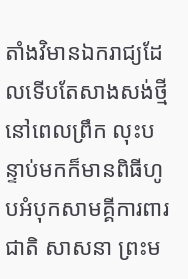តាំងវិមានឯករាជ្យដែលទើបតែសាងសង់ថ្មីនៅពេលព្រឹក លុះបន្ទាប់មកក៏មានពិធីហូបអំបុកសាមគ្គីការពារ ជាតិ សាសនា ព្រះម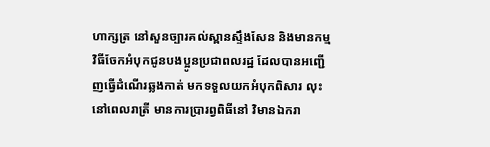ហាក្សត្រ នៅសួនច្បារគល់ស្ពានស្ទឹងសែន និងមានកម្មវិធីចែកអំបុកជូនបងប្អូនប្រជាពលរដ្ឋ ដែលបានអញ្ជើញធ្វើដំណើរឆ្លងកាត់ មកទទួលយកអំបុកពិសារ លុះនៅពេលរាត្រី មានការប្រារព្វពិធីនៅ វិមានឯករា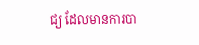ជ្យ ដែលមានការបា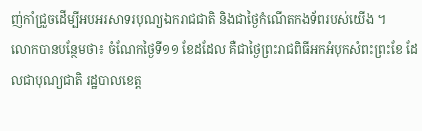ញ់កាំជ្រួចដើម្បីអបអរសាទរបុណ្យឯករាជជាតិ និងជាថ្ងៃកំណើតកងទ័ពរបស់យើង ។
លោកបានបន្ថែមថា៖ ចំណែកថ្ងៃទី១១ ខែដដែល គឺជាថ្ងៃព្រះរាជពិធីអកអំបុកសំពះព្រះខែ ដែលជាបុណ្យជាតិ រដ្ឋបាលខេត្ត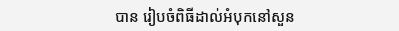បាន រៀបចំពិធីដាល់អំបុកនៅសួន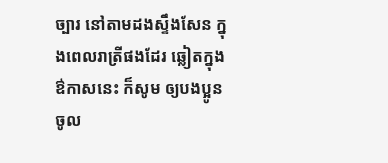ច្បារ នៅតាមដងស្ទឹងសែន ក្នុងពេលរាត្រីផងដែរ ឆ្លៀតក្នុងឳកាសនេះ ក៏សូម ឲ្យបងប្អូនចូល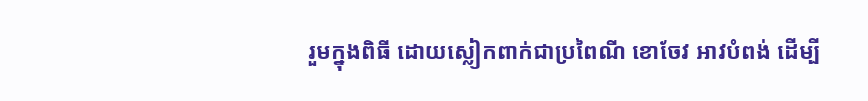រួមក្នុងពិធី ដោយស្លៀកពាក់ជាប្រពៃណី ខោចែវ អាវបំពង់ ដើម្បី